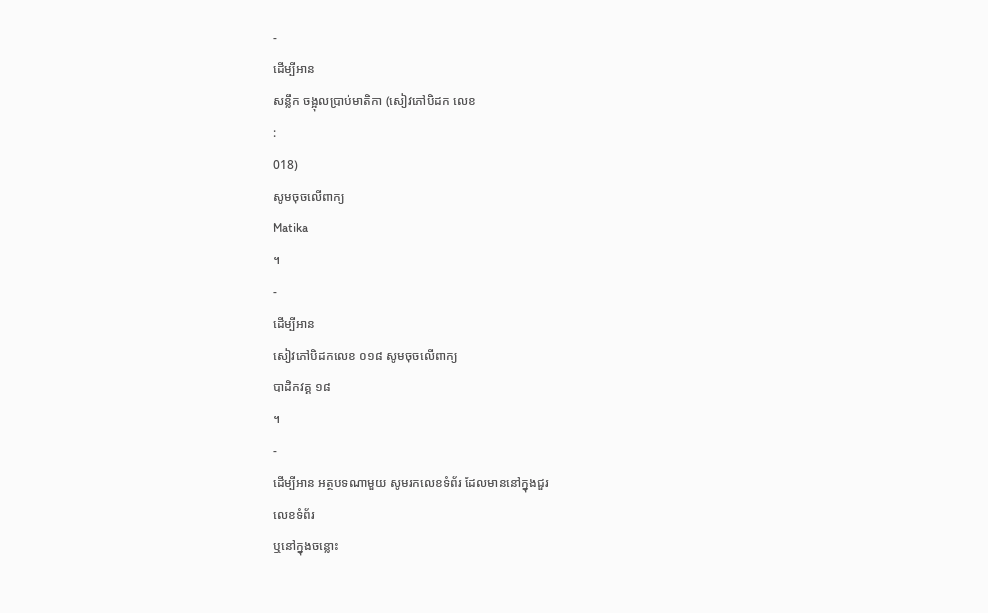-
ដើម្បីអាន
សន្លឹក ចង្អុលប្រាប់មាតិកា (សៀវភៅបិដក លេខ
:
018)
សូមចុចលើពាក្យ
Matika
។
-
ដើម្បីអាន
សៀវភៅបិដកលេខ ០១៨ សូមចុចលើពាក្យ
បាដិកវគ្គ ១៨
។
-
ដើម្បីអាន អត្ថបទណាមួយ សូមរកលេខទំព័រ ដែលមាននៅក្នុងជួរ
លេខទំព័រ
ឬនៅក្នុងចន្លោះ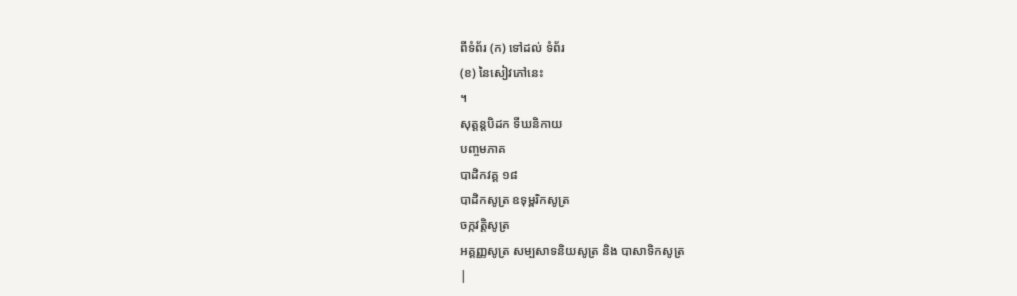ពីទំព័រ (ក) ទៅដល់ ទំព័រ
(ខ) នៃសៀវភៅនេះ
។
សុត្តន្តបិដក ទីឃនិកាយ
បញ្ចមភាគ
បាដិកវគ្គ ១៨
បាដិកសូត្រ ឧទុម្ពរិកសូត្រ
ចក្កវត្តិសូត្រ
អគ្គញ្ញសូត្រ សម្បសាទនិយសូត្រ និង បាសាទិកសូត្រ
|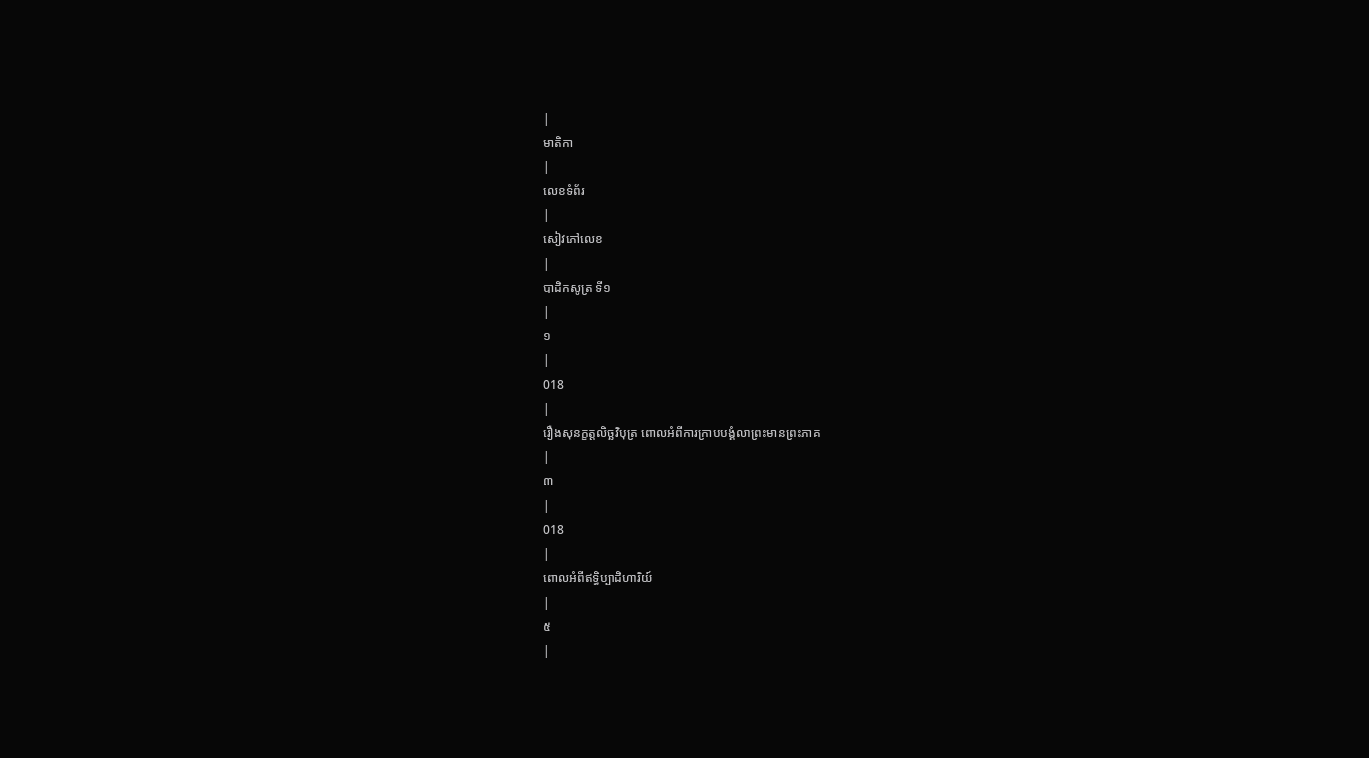|
មាតិកា
|
លេខទំព័រ
|
សៀវភៅលេខ
|
បាដិកសូត្រ ទី១
|
១
|
018
|
រឿងសុនក្ខត្តលិច្ឆវិបុត្រ ពោលអំពីការក្រាបបង្គំលាព្រះមានព្រះភាគ
|
៣
|
018
|
ពោលអំពីឥទ្ធិប្បាដិហារិយ៍
|
៥
|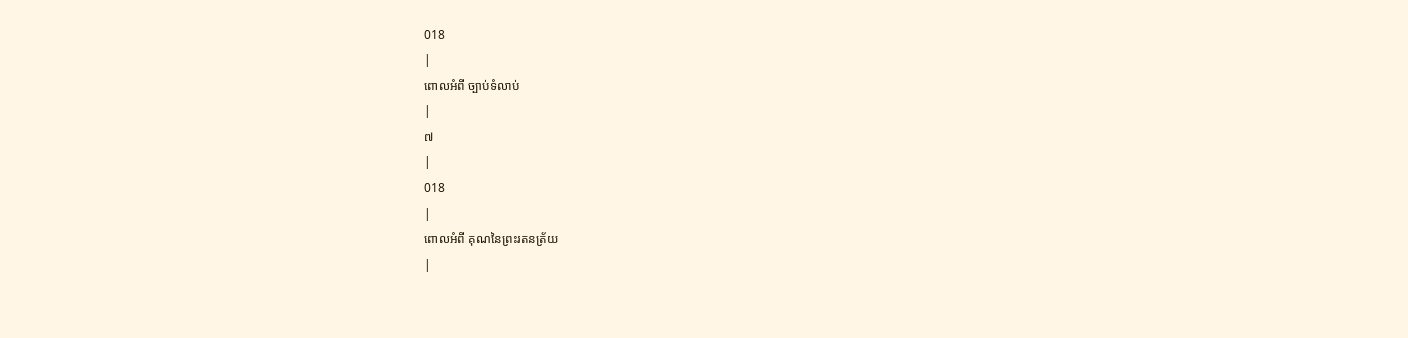018
|
ពោលអំពី ច្បាប់ទំលាប់
|
៧
|
018
|
ពោលអំពី គុណនៃព្រះរតនត្រ័យ
|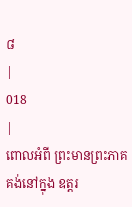៨
|
018
|
ពោលអំពី ព្រះមានព្រះភាគគង់នៅក្នុង ឧត្តរ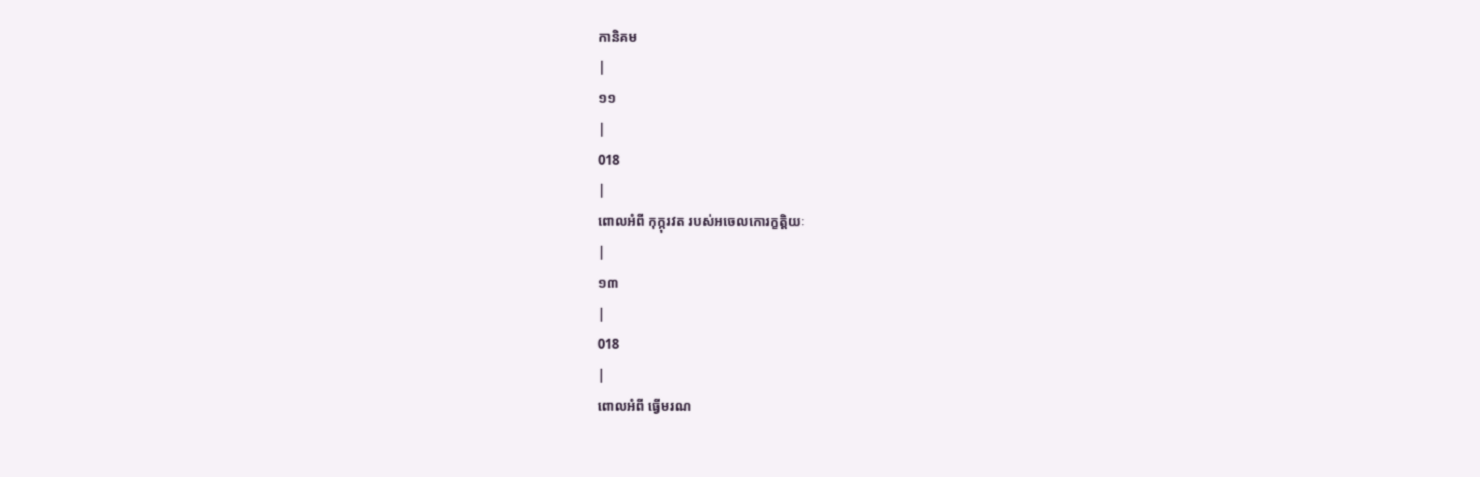កានិគម
|
១១
|
018
|
ពោលអំពី កុក្កុរវត របស់អចេលកោរក្ខត្តិយៈ
|
១៣
|
018
|
ពោលអំពី ធ្វើមរណ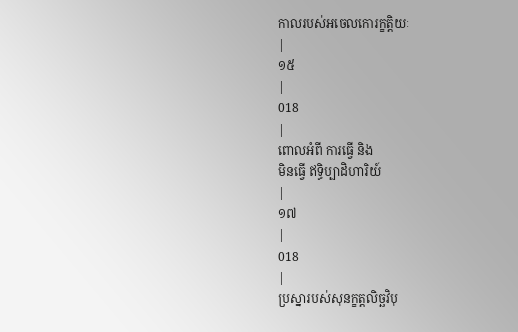កាលរបស់អចេលកោរក្ខត្តិយៈ
|
១៥
|
018
|
ពោលអំពី ការធ្វើ និង
មិនធ្វើ ឥទ្ធិប្បាដិហារិយ៍
|
១៧
|
018
|
ប្រស្នារបស់សុនក្ខត្តលិច្ឆវិបុ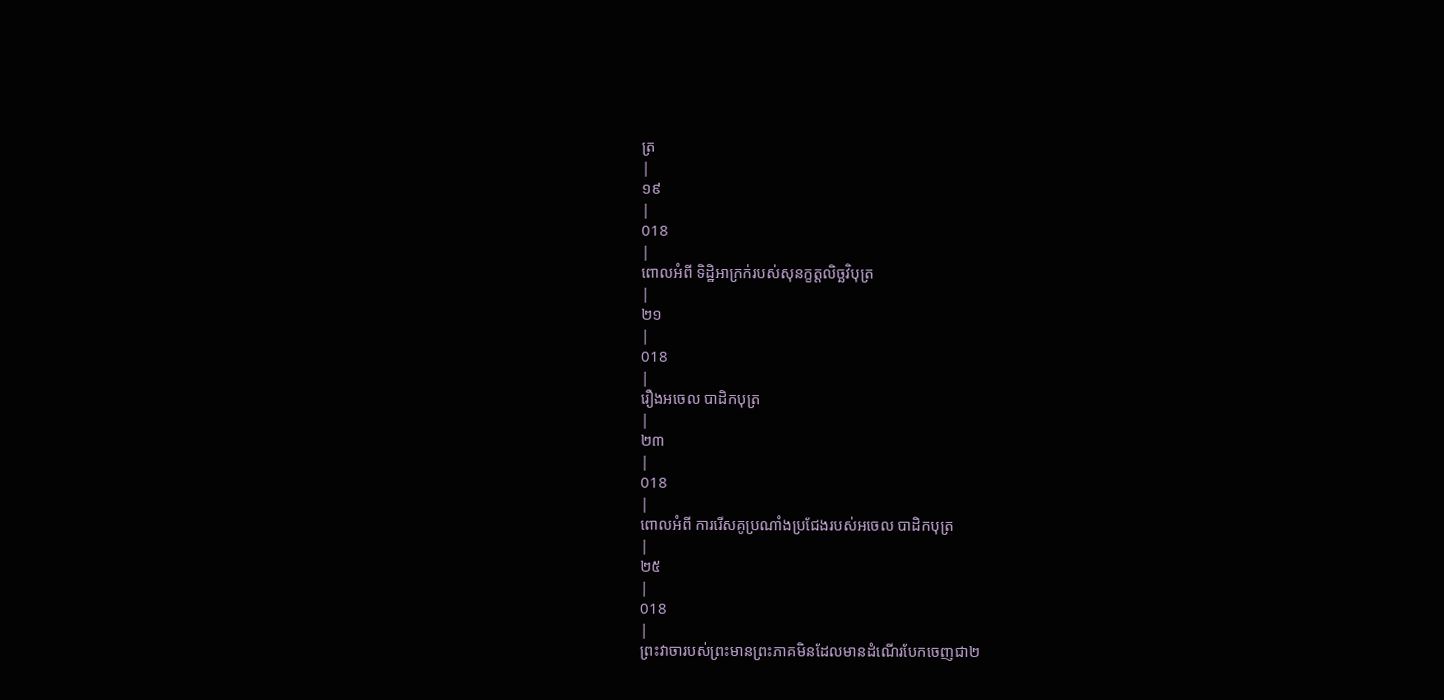ត្រ
|
១៩
|
018
|
ពោលអំពី ទិដ្ឋិអាក្រក់របស់សុនក្ខត្តលិច្ឆវិបុត្រ
|
២១
|
018
|
រឿងអចេល បាដិកបុត្រ
|
២៣
|
018
|
ពោលអំពី ការរើសគូប្រណាំងប្រជែងរបស់អចេល បាដិកបុត្រ
|
២៥
|
018
|
ព្រះវាចារបស់ព្រះមានព្រះភាគមិនដែលមានដំណើរបែកចេញជា២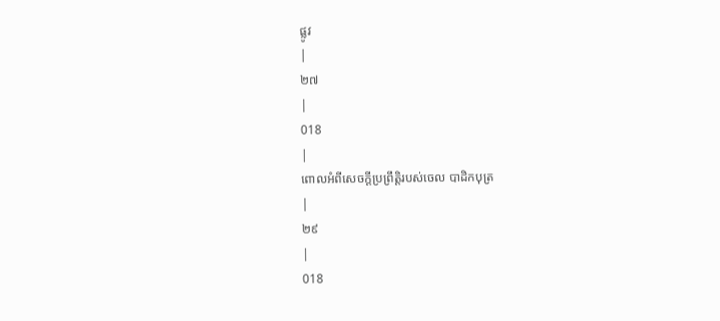ផ្លូវ
|
២៧
|
018
|
ពោលអំពីសេចក្តីប្រព្រឹត្តិរបស់ចេល បាដិកបុត្រ
|
២៩
|
018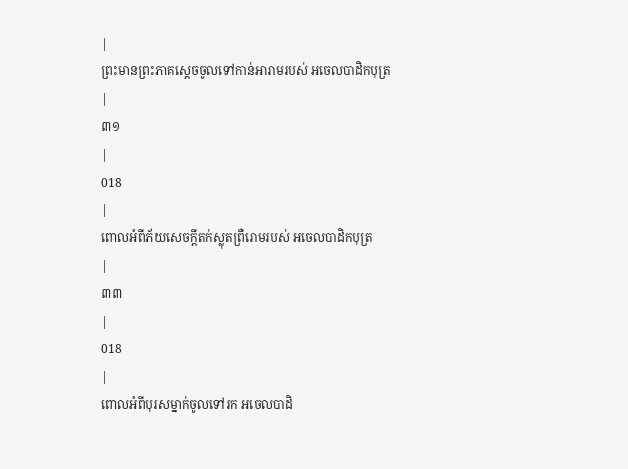|
ព្រះមានព្រះភាគស្តេចចូលទៅកាន់អារាមរបស់ អចេលបាដិកបុត្រ
|
៣១
|
018
|
ពោលអំពីភ័យសេចក្តីតក់ស្លុតព្រឺរោមរបស់ អចេលបាដិកបុត្រ
|
៣៣
|
018
|
ពោលអំពីបុរសម្នាក់ចូលទៅរក អចេលបាដិ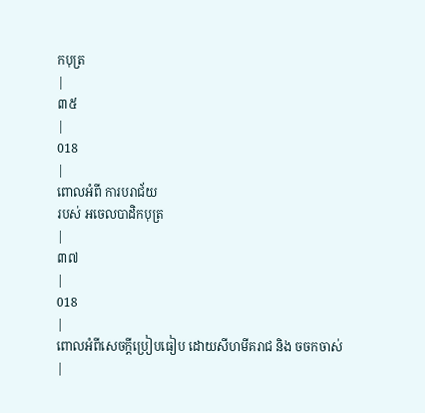កបុត្រ
|
៣៥
|
018
|
ពោលអំពី ការបរាជ័យ
របស់ អចេលបាដិកបុត្រ
|
៣៧
|
018
|
ពោលអំពីសេចក្តីប្រៀបធៀប ដោយសីហមីគរាជ និង ចចកចាស់
|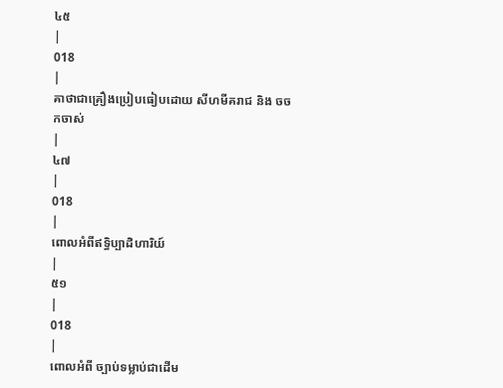៤៥
|
018
|
គាថាជាគ្រឿងប្រៀបធៀបដោយ សីហមីគរាជ និង ចចកចាស់
|
៤៧
|
018
|
ពោលអំពីឥទ្ធិប្បាដិហារិយ៍
|
៥១
|
018
|
ពោលអំពី ច្បាប់ទម្លាប់ជាដើម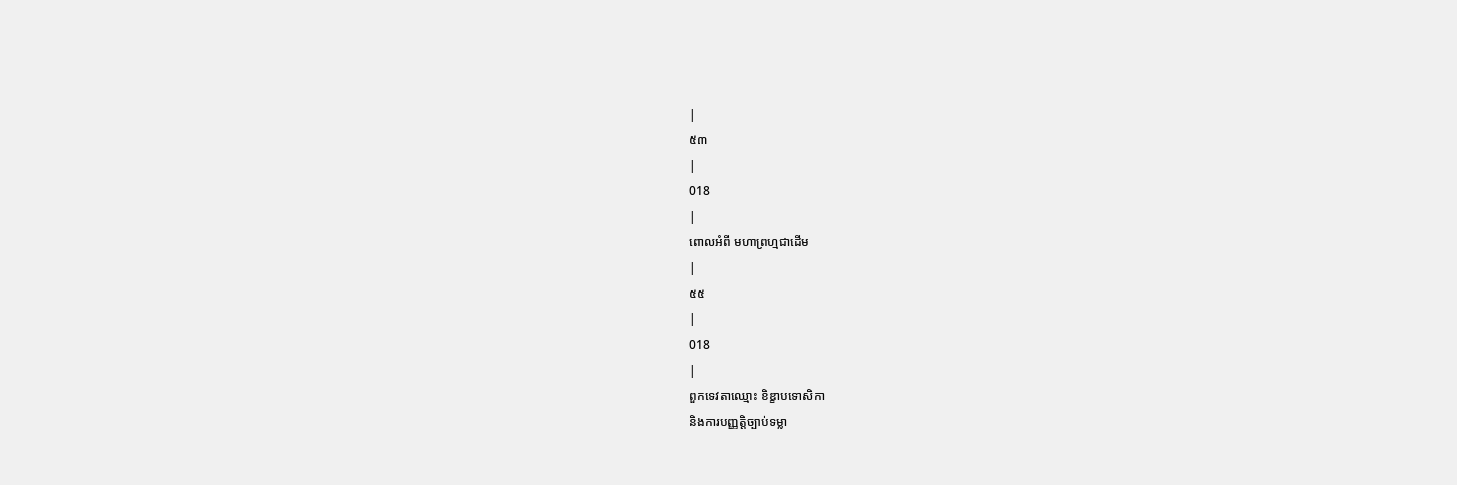|
៥៣
|
018
|
ពោលអំពី មហាព្រហ្មជាដើម
|
៥៥
|
018
|
ពួកទេវតាឈ្មោះ ខិឌ្ខាបទោសិកា
និងការបញ្ញត្តិច្បាប់ទម្លា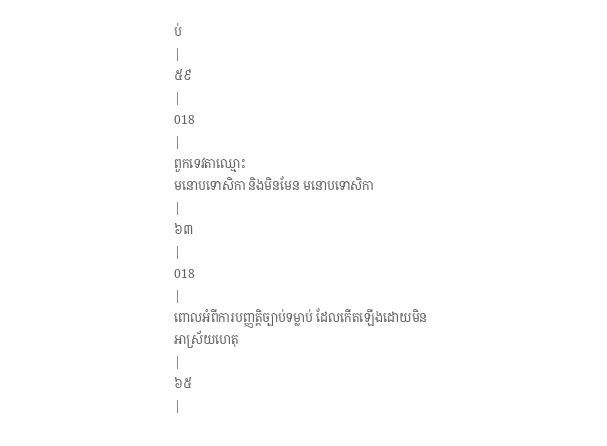ប់
|
៥៩
|
018
|
ពួកទេវតាឈ្មោះ
មនោបទោសិកា និងមិនមែន មនោបទោសិកា
|
៦៣
|
018
|
ពោលអំពីការបញ្ញត្តិច្បាប់ទម្លាប់ ដែលកើតឡើងដោយមិនអាស្រ័យហេតុ
|
៦៥
|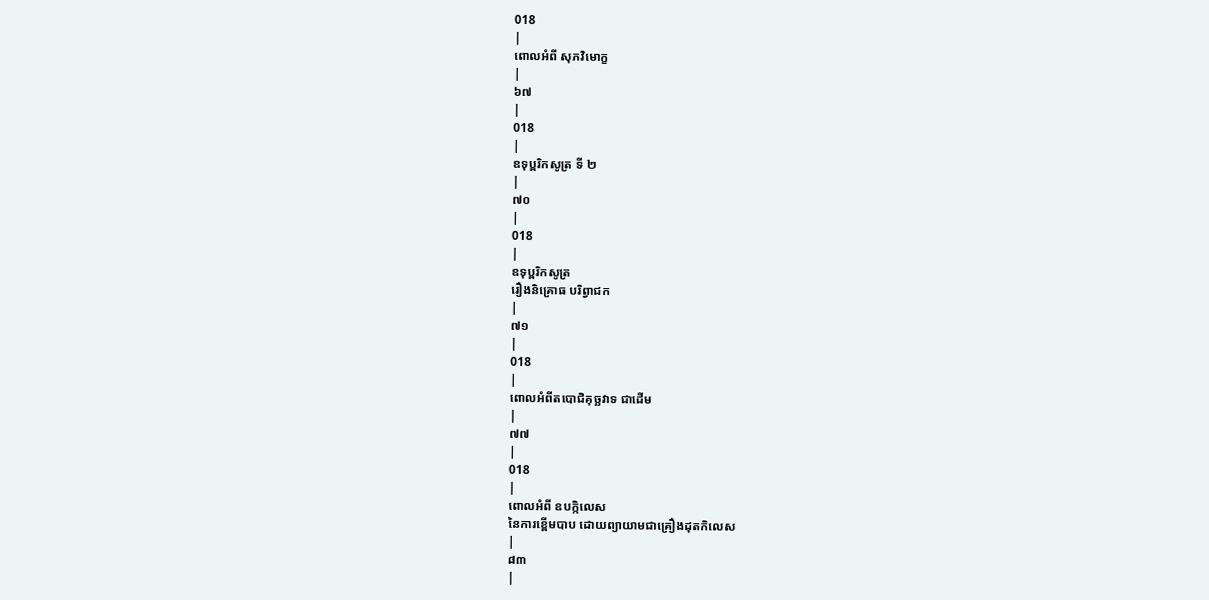018
|
ពោលអំពី សុភវិមោក្ខ
|
៦៧
|
018
|
ឧទុប្ពរិកសូត្រ ទី ២
|
៧០
|
018
|
ឧទុប្ពរិកសូត្រ
រឿងនិគ្រោធ បរិព្វាជក
|
៧១
|
018
|
ពោលអំពីតបោជិគុច្ឆវាទ ជាដើម
|
៧៧
|
018
|
ពោលអំពី ឧបក្កិលេស
នៃការខ្ពើមបាប ដោយព្យាយាមជាគ្រឿងដុតកិលេស
|
៨៣
|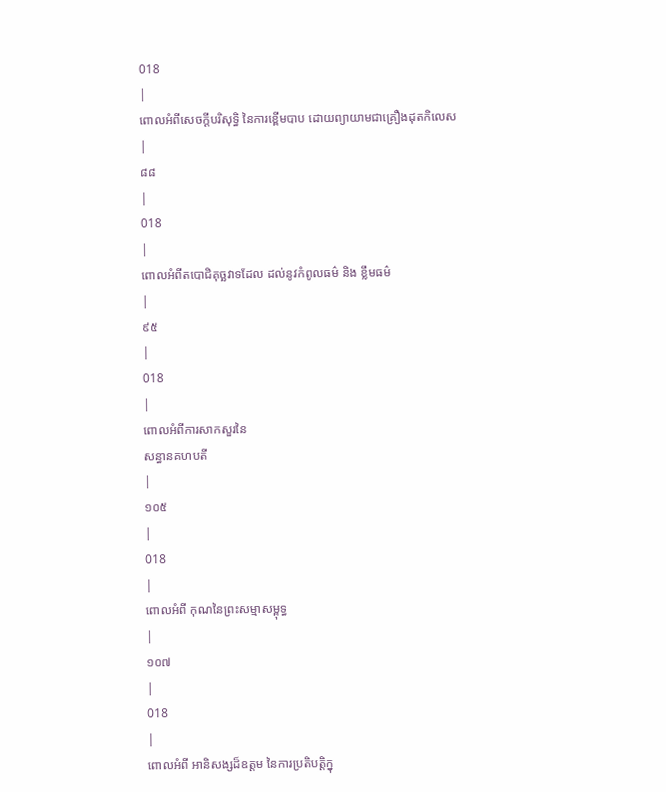018
|
ពោលអំពីសេចក្តីបរិសុទ្ធិ នៃការខ្ពើមបាប ដោយព្យាយាមជាគ្រឿងដុតកិលេស
|
៨៨
|
018
|
ពោលអំពីតបោជិគុច្ឆវាទដែល ដល់នូវកំពូលធម៌ និង ខ្លឹមធម៌
|
៩៥
|
018
|
ពោលអំពីការសាកសួរនៃ
សន្ធានគហបតី
|
១០៥
|
018
|
ពោលអំពី កុណនៃព្រះសម្មាសម្ពុទ្ធ
|
១០៧
|
018
|
ពោលអំពី អានិសង្សដ៏ឧត្តម នៃការប្រតិបត្តិក្នុ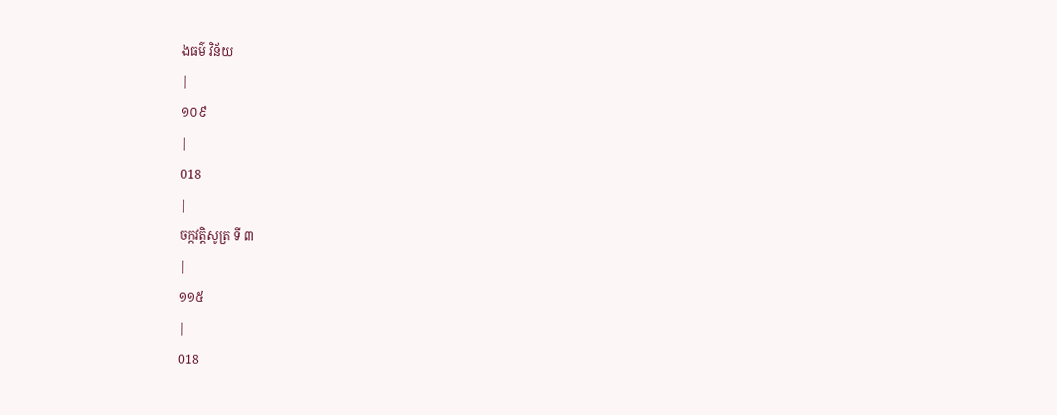ងធម៌ វិន័យ
|
១០៩
|
018
|
ចក្កវត្តិសូត្រ ទី ៣
|
១១៥
|
018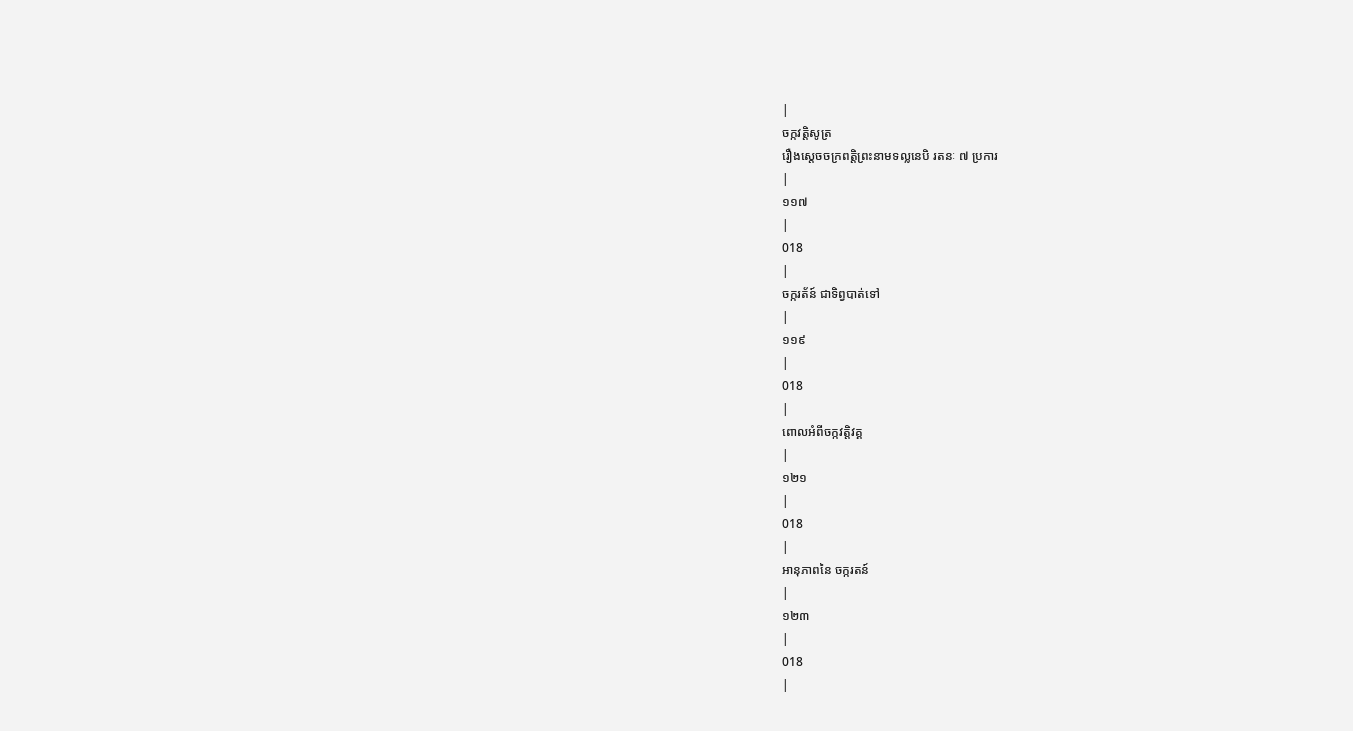|
ចក្កវត្តិសូត្រ
រឿងស្តេចចក្រពត្តិព្រះនាមទល្លនេបិ រតនៈ ៧ ប្រការ
|
១១៧
|
018
|
ចក្ករត័ន៍ ជាទិព្វបាត់ទៅ
|
១១៩
|
018
|
ពោលអំពីចក្កវត្តិវគ្គ
|
១២១
|
018
|
អានុភាពនៃ ចក្ករតន៍
|
១២៣
|
018
|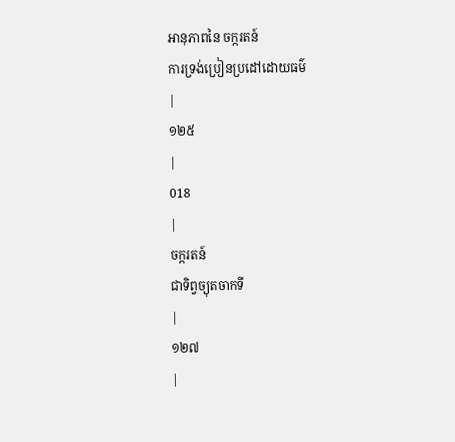អានុភាពនៃ ចក្ករតន៍
ការទ្រង់ប្រៀនប្រដៅដោយធម៌
|
១២៥
|
018
|
ចក្ករតន៍
ជាទិព្វច្យុតចាកទី
|
១២៧
|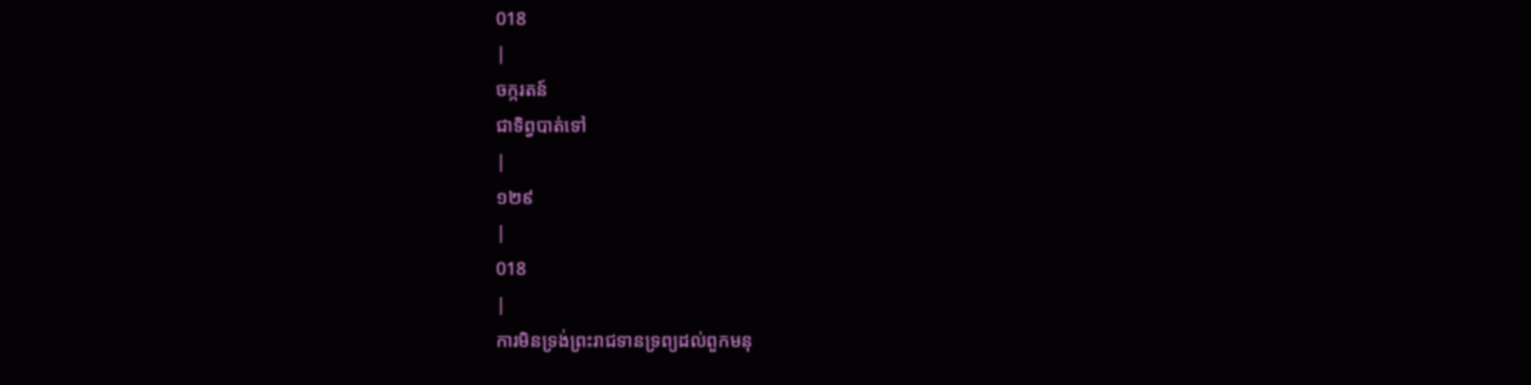018
|
ចក្ករតន៍
ជាទិព្វបាត់ទៅ
|
១២៩
|
018
|
ការមិនទ្រង់ព្រះរាជទានទ្រព្យដល់ពួកមនុ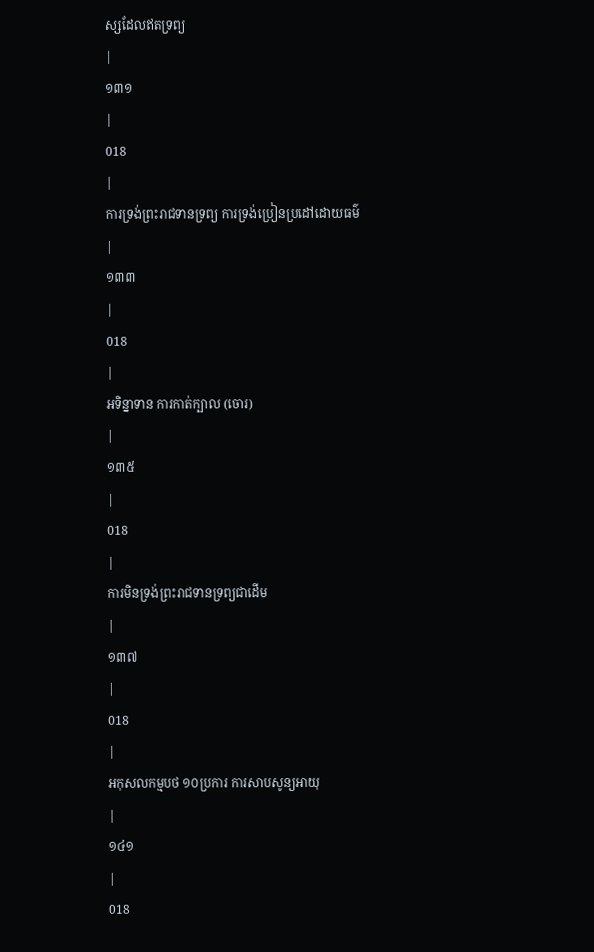ស្សដែលឥតទ្រព្យ
|
១៣១
|
018
|
ការទ្រង់ព្រះរាជទានទ្រព្យ ការទ្រង់ប្រៀនប្រដៅដោយធម៌
|
១៣៣
|
018
|
អទិន្នាទាន ការកាត់ក្បាល (ចោរ)
|
១៣៥
|
018
|
ការមិនទ្រង់ព្រះរាជទានទ្រព្យជាដើម
|
១៣៧
|
018
|
អកុសលកម្មបថ ១០ប្រការ ការសាបសូន្យអាយុ
|
១៤១
|
018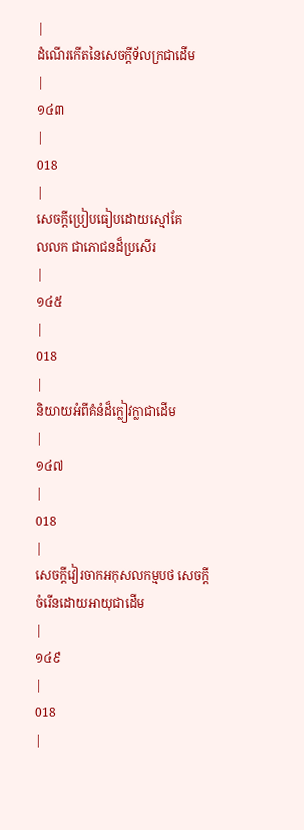|
ដំណើរកើតនៃសេចក្តីទ័លក្រជាដើម
|
១៤៣
|
018
|
សេចក្តីប្រៀបធៀបដោយស្មៅគែ
លលក ជាភោជនដ៏ប្រសើរ
|
១៤៥
|
018
|
និយាយអំពីគំនំដ៏ក្លៀវក្លាជាដើម
|
១៤៧
|
018
|
សេចក្តីវៀរចាកអកុសលកម្មបថ សេចក្តីចំរើនដោយអាយុជាដើម
|
១៤៩
|
018
|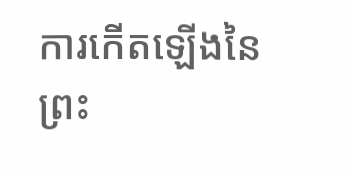ការកើតឡើងនៃព្រះ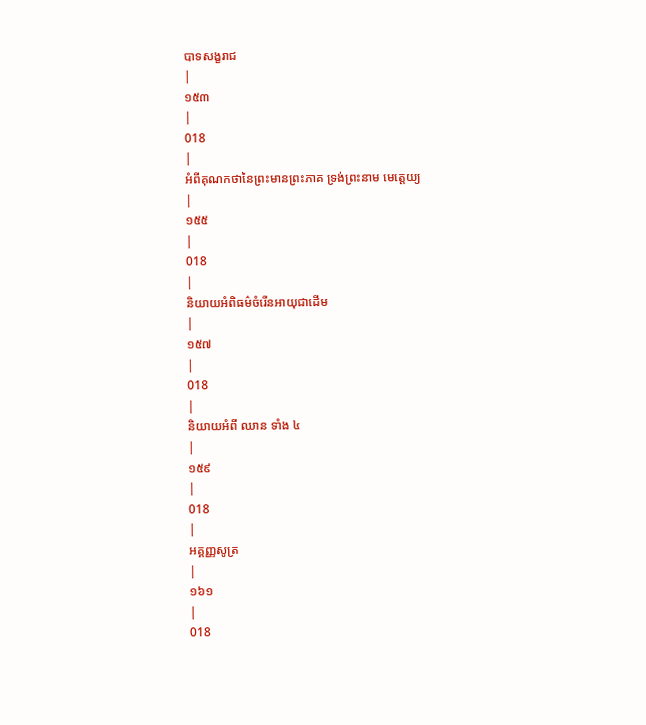បាទសង្ខរាជ
|
១៥៣
|
018
|
អំពីគុណកថានៃព្រះមានព្រះភាគ ទ្រង់ព្រះនាម មេត្តេយ្យ
|
១៥៥
|
018
|
និយាយអំពិធម៌ចំរើនអាយុជាដើម
|
១៥៧
|
018
|
និយាយអំពី ឈាន ទាំង ៤
|
១៥៩
|
018
|
អគ្គញ្ញសូត្រ
|
១៦១
|
018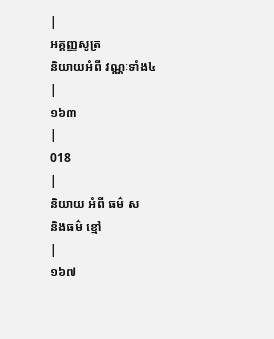|
អគ្គញ្ញសូត្រ
និយាយអំពី វណ្ណៈទាំង៤
|
១៦៣
|
018
|
និយាយ អំពី ធម៌ ស
និងធម៌ ខ្មៅ
|
១៦៧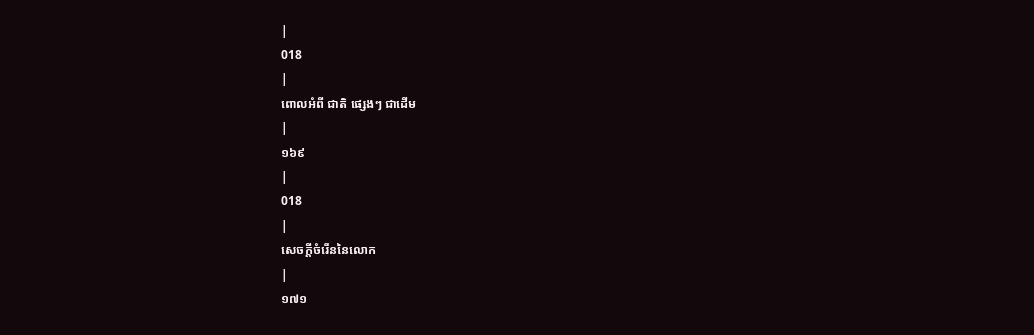|
018
|
ពោលអំពី ជាតិ ផ្សេងៗ ជាដើម
|
១៦៩
|
018
|
សេចក្តីចំរើននៃលោក
|
១៧១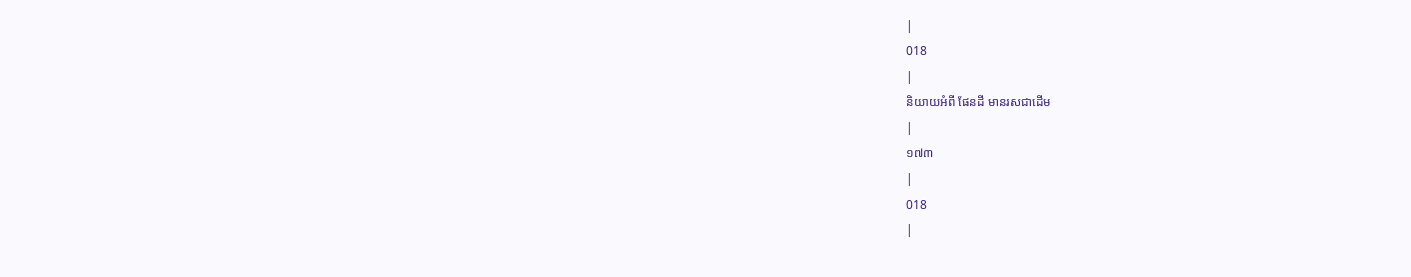|
018
|
និយាយអំពី ផែនដី មានរសជាដើម
|
១៧៣
|
018
|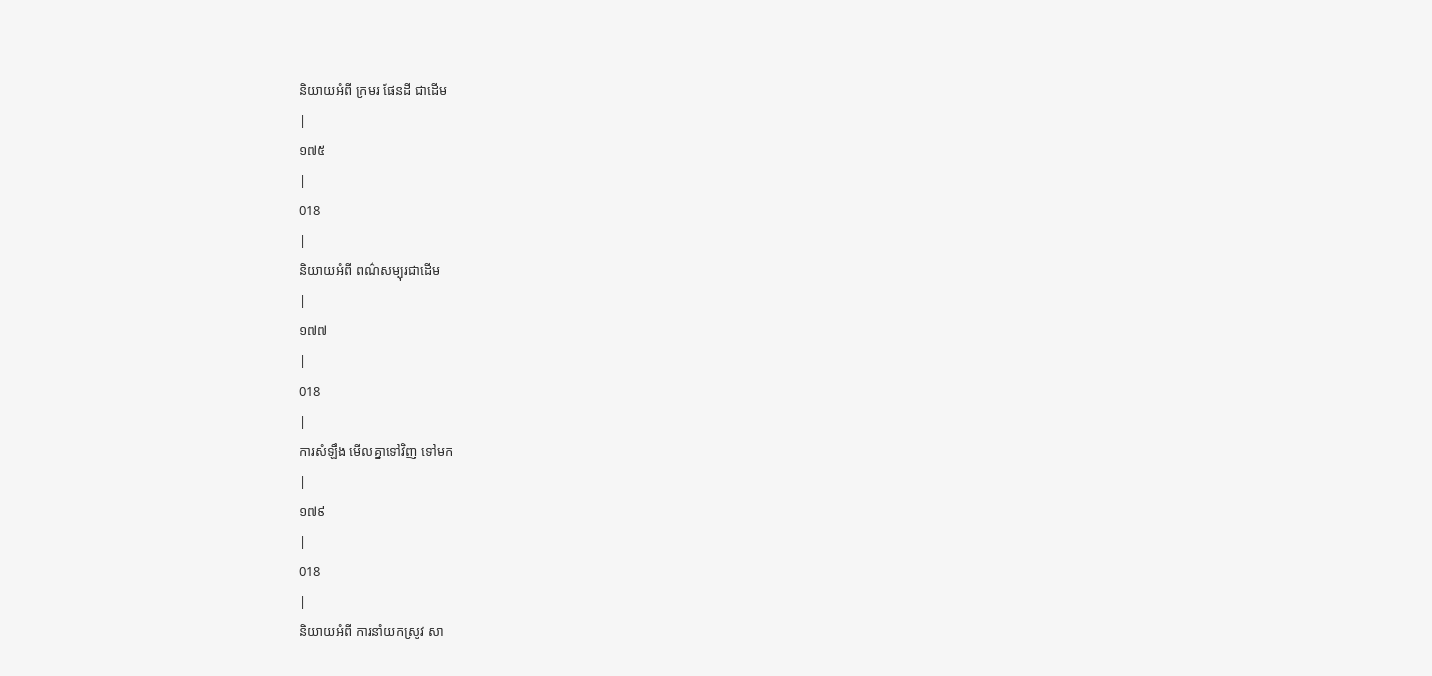និយាយអំពី ក្រមរ ផែនដី ជាដើម
|
១៧៥
|
018
|
និយាយអំពី ពណ៌សម្បុរជាដើម
|
១៧៧
|
018
|
ការសំឡឹង មើលគ្នាទៅវិញ ទៅមក
|
១៧៩
|
018
|
និយាយអំពី ការនាំយកស្រូវ សា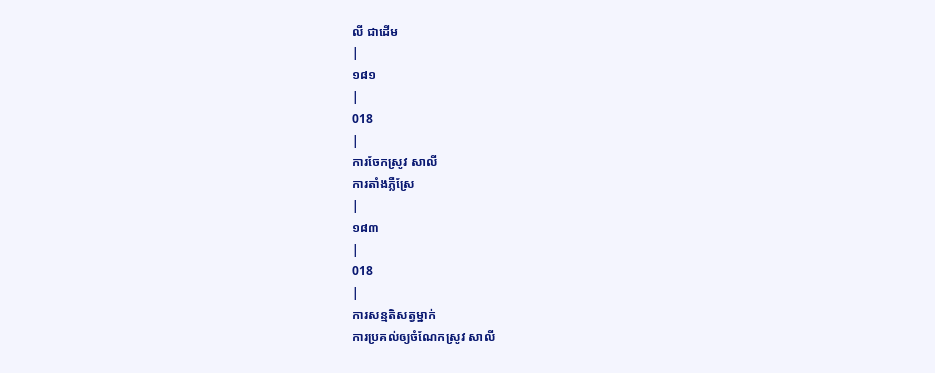លី ជាដើម
|
១៨១
|
018
|
ការចែកស្រូវ សាលី
ការតាំងភ្លឺស្រែ
|
១៨៣
|
018
|
ការសន្មតិសត្វម្នាក់
ការប្រគល់ឲ្យចំណែកស្រូវ សាលី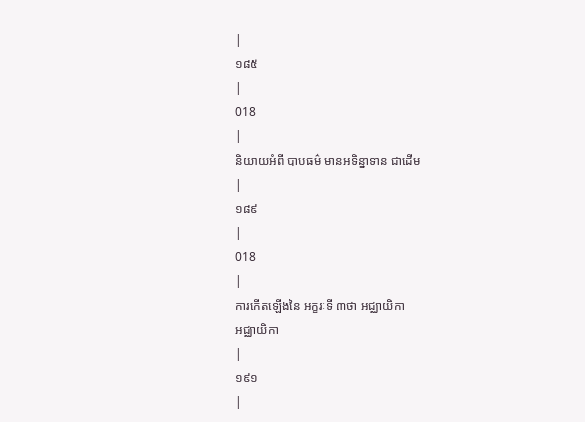|
១៨៥
|
018
|
និយាយអំពី បាបធម៌ មានអទិន្នាទាន ជាដើម
|
១៨៩
|
018
|
ការកើតឡើងនៃ អក្ខរៈទី ៣ថា អជ្ឈាយិកា
អជ្ឈាយិកា
|
១៩១
|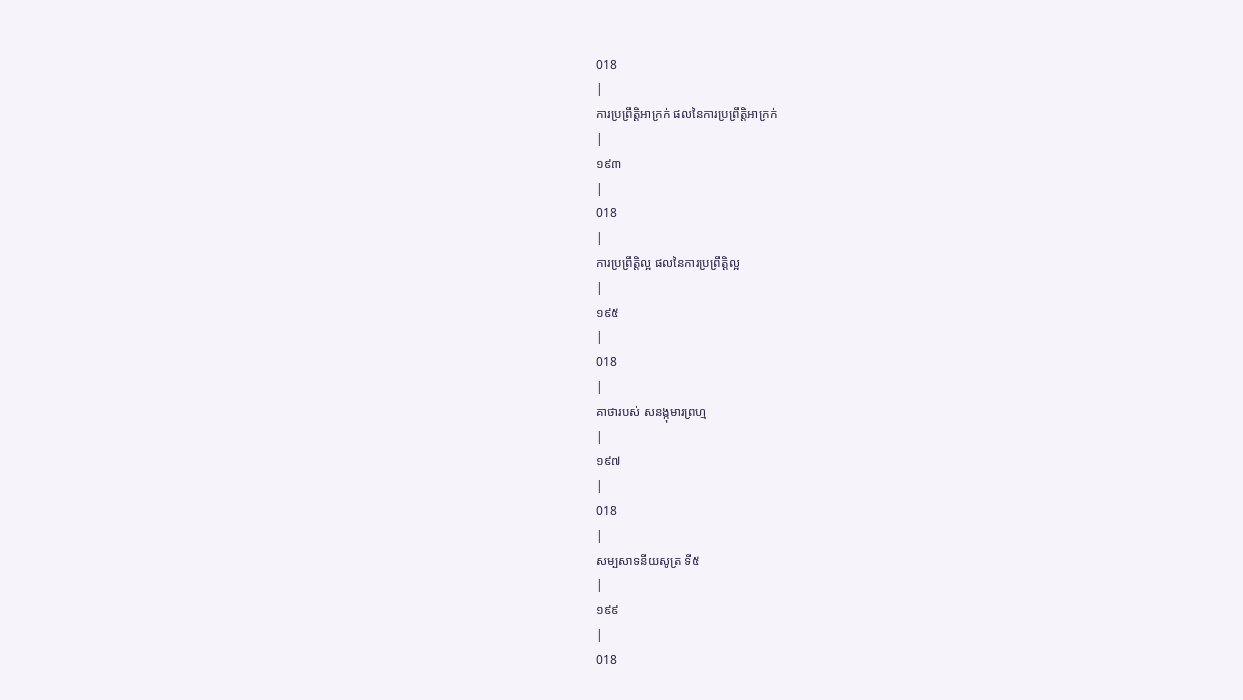018
|
ការប្រព្រឹត្តិអាក្រក់ ផលនៃការប្រព្រឹត្តិអាក្រក់
|
១៩៣
|
018
|
ការប្រព្រឹត្តិល្អ ផលនៃការប្រព្រឹត្តិល្អ
|
១៩៥
|
018
|
គាថារបស់ សនង្កុមារព្រហ្ម
|
១៩៧
|
018
|
សម្បសាទនីយសូត្រ ទី៥
|
១៩៩
|
018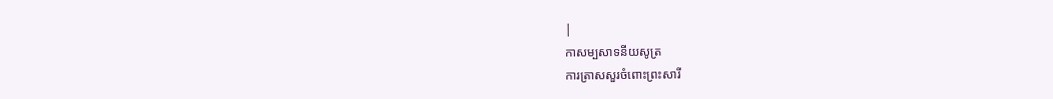|
កាសម្បសាទនីយសូត្រ
ការត្រាសសួរចំពោះព្រះសារី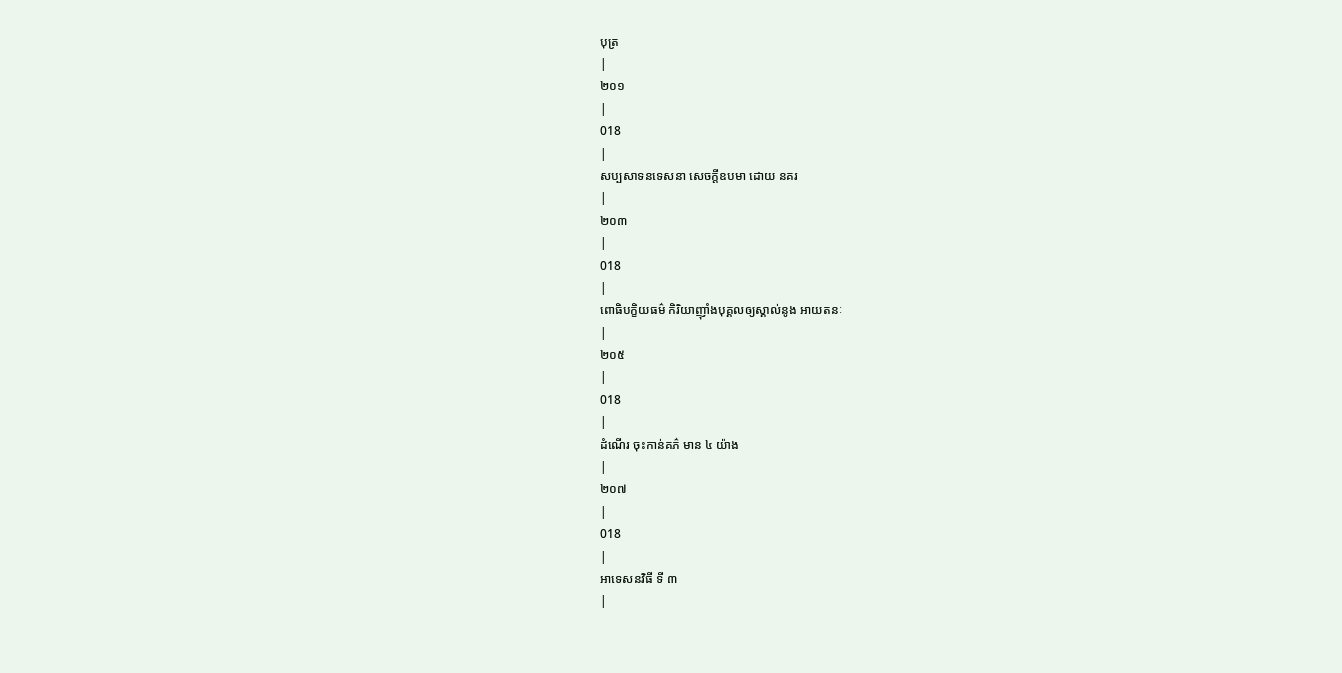បុត្រ
|
២០១
|
018
|
សប្បសាទនទេសនា សេចក្តីឧបមា ដោយ នគរ
|
២០៣
|
018
|
ពោធិបក្ខិយធម៌ កិរិយាញ៉ាំងបុគ្គលឲ្យស្គាល់នូង អាយតនៈ
|
២០៥
|
018
|
ដំណើរ ចុះកាន់គភ៌ មាន ៤ យ៉ាង
|
២០៧
|
018
|
អាទេសនវិធី ទី ៣
|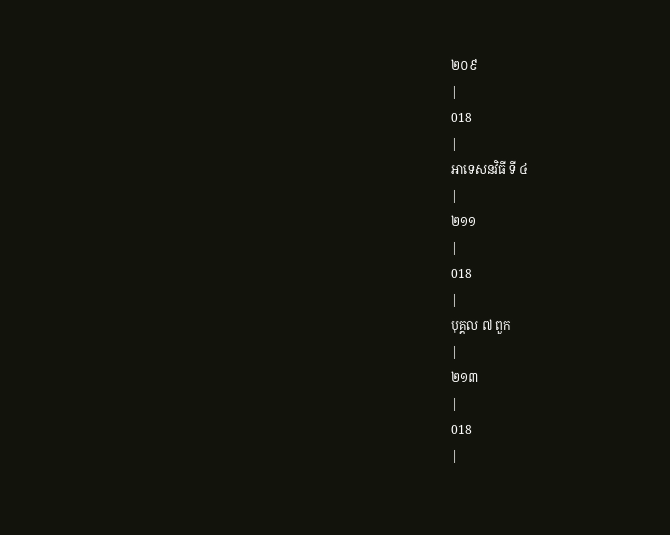២០៩
|
018
|
អាទេសនវិធី ទី ៤
|
២១១
|
018
|
បុគ្គល ៧ ពួក
|
២១៣
|
018
|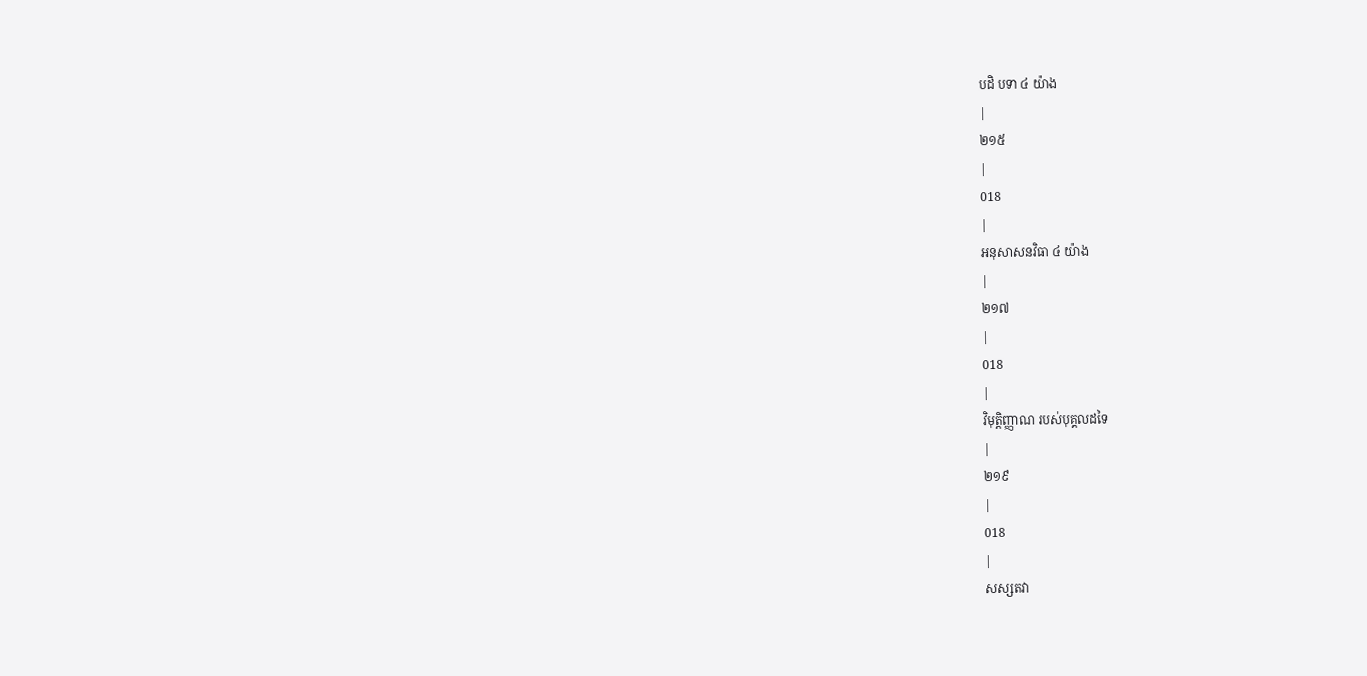បដិ បទា ៤ យ៉ាង
|
២១៥
|
018
|
អនុសាសនវិធា ៤ យ៉ាង
|
២១៧
|
018
|
វិមុត្តិញ្ញាណ របស់បុគ្គលដទៃ
|
២១៩
|
018
|
សស្សតវា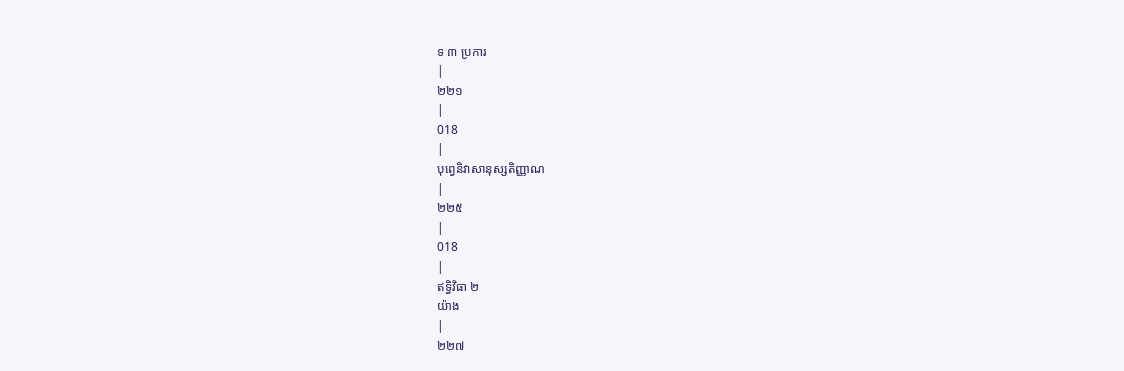ទ ៣ ប្រការ
|
២២១
|
018
|
បុព្វេនិវាសានុស្សតិញ្ញាណ
|
២២៥
|
018
|
ឥទ្ធិវិធា ២
យ៉ាង
|
២២៧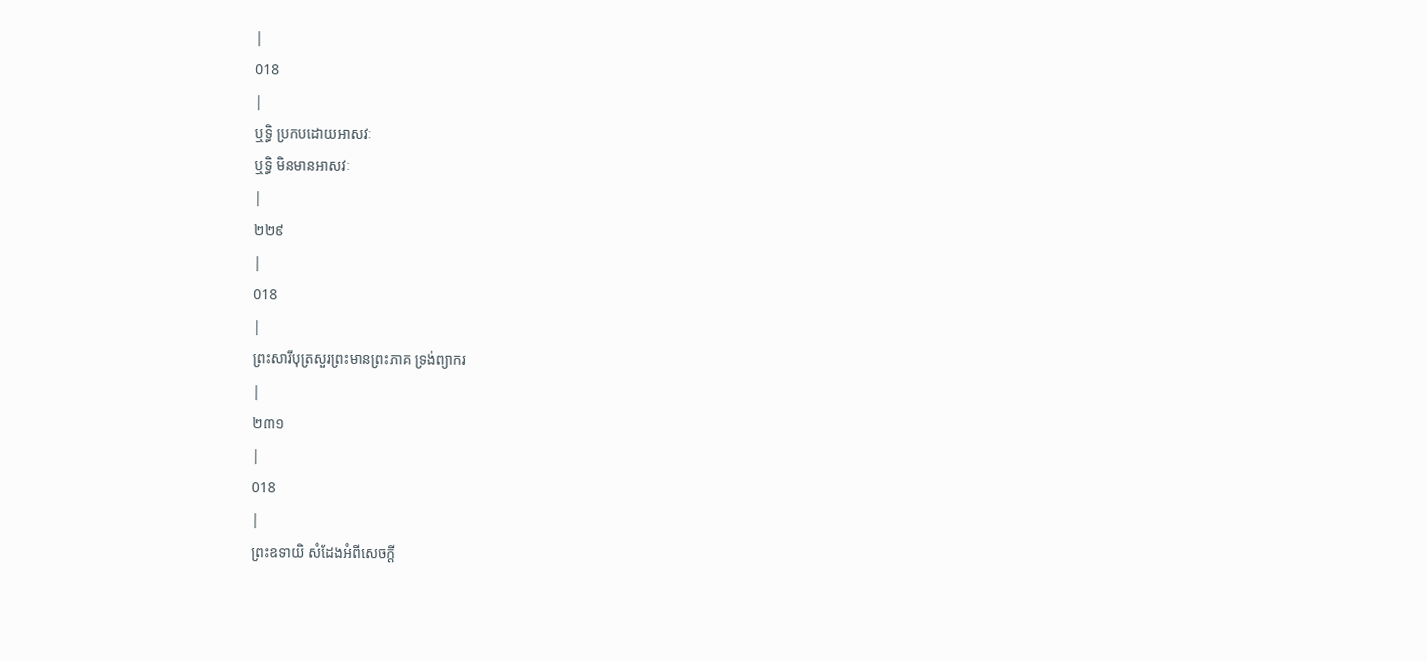|
018
|
ឬទ្ធិ ប្រកបដោយអាសវៈ
ឬទ្ធិ មិនមានអាសវៈ
|
២២៩
|
018
|
ព្រះសារីបុត្រសួរព្រះមានព្រះភាគ ទ្រង់ព្យាករ
|
២៣១
|
018
|
ព្រះឧទាយិ សំដែងអំពីសេចក្តី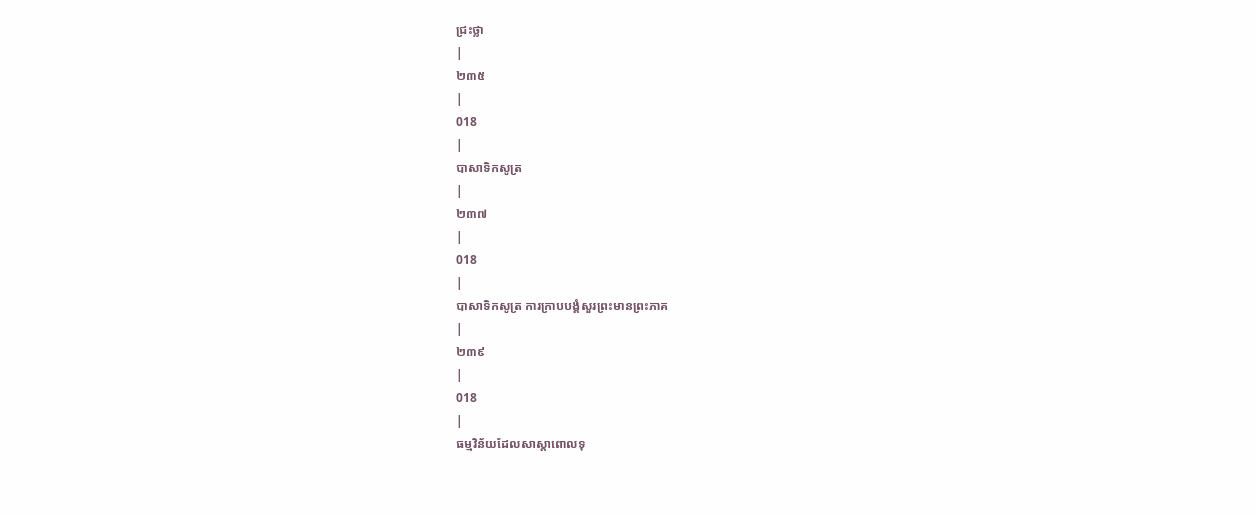ជ្រះថ្លា
|
២៣៥
|
018
|
បាសាទិកសូត្រ
|
២៣៧
|
018
|
បាសាទិកសូត្រ ការក្រាបបង្គំសួរព្រះមានព្រះភាគ
|
២៣៩
|
018
|
ធម្មវិន័យដែលសាស្តាពោលទុ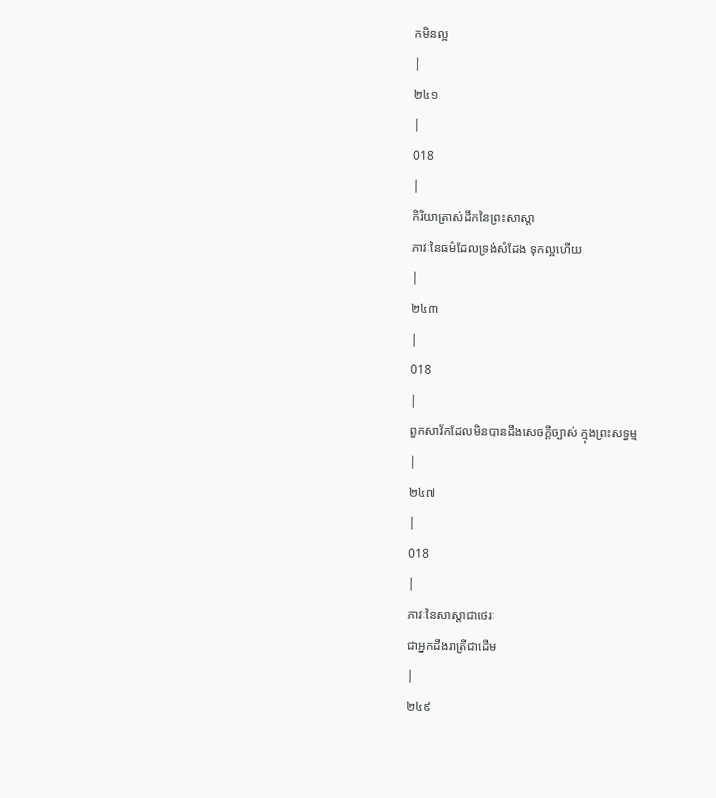កមិនល្អ
|
២៤១
|
018
|
កិរិយាត្រាស់ដឹកនៃព្រះសាស្តា
ភាវៈនៃធម៌ដែលទ្រង់សំដែង ទុកល្អហើយ
|
២៤៣
|
018
|
ពួកសាវ័កដែលមិនបានដឹងសេចក្តីច្បាស់ ក្មុងព្រះសទ្ធម្ម
|
២៤៧
|
018
|
ភាវៈនៃសាស្តាជាថេរៈ
ជាអ្នកដឹងរាត្រីជាដើម
|
២៤៩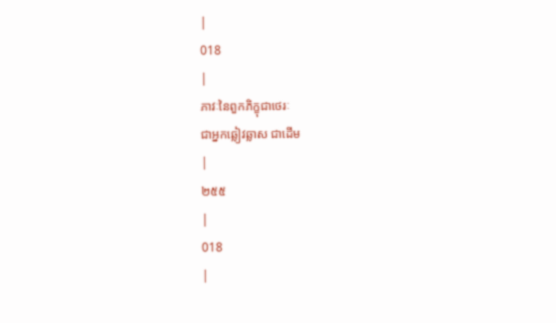|
018
|
ភាវៈនៃពួកភិក្ខុជាថេរៈ
ជាអ្នកឆ្លៀវឆ្លាស ជាដើម
|
២៥៥
|
018
|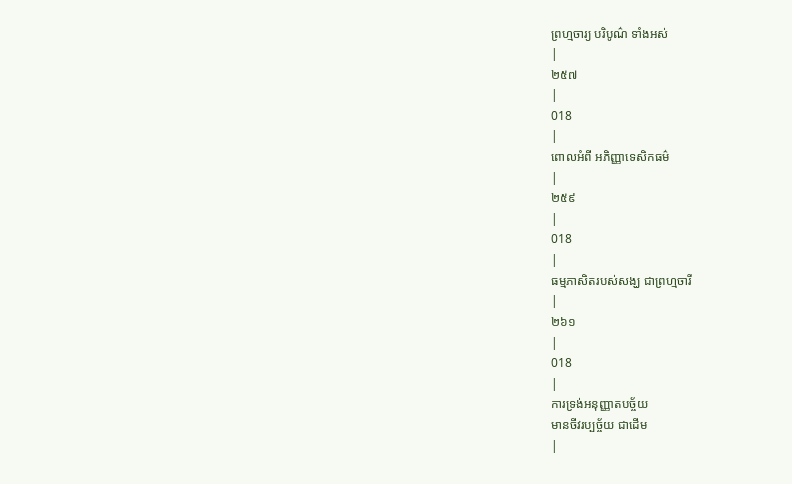ព្រហ្មចារ្យ បរិបូណ៌ ទាំងអស់
|
២៥៧
|
018
|
ពោលអំពី អភិញ្ញាទេសិកធម៌
|
២៥៩
|
018
|
ធម្មភាសិតរបស់សង្ឃ ជាព្រហ្មចារី
|
២៦១
|
018
|
ការទ្រង់អនុញ្ញាតបច្ច័យ
មានចីវរប្បច្ច័យ ជាដើម
|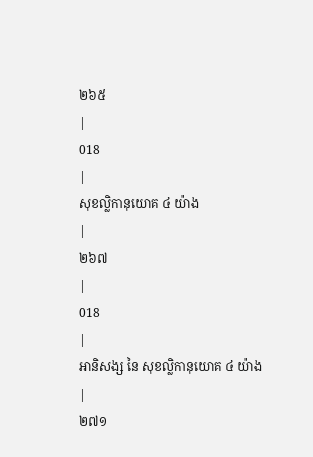២៦៥
|
018
|
សុខល្លិកានុយោគ ៤ យ៉ាង
|
២៦៧
|
018
|
អានិសង្ស នៃ សុខល្លិកានុយោគ ៤ យ៉ាង
|
២៧១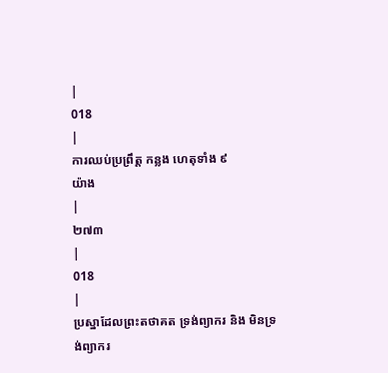|
018
|
ការឈប់ប្រព្រឹត្ត កន្លង ហេតុទាំង ៩
យ៉ាង
|
២៧៣
|
018
|
ប្រស្នាដែលព្រះតថាគត ទ្រង់ព្យាករ និង មិនទ្រង់ព្យាករ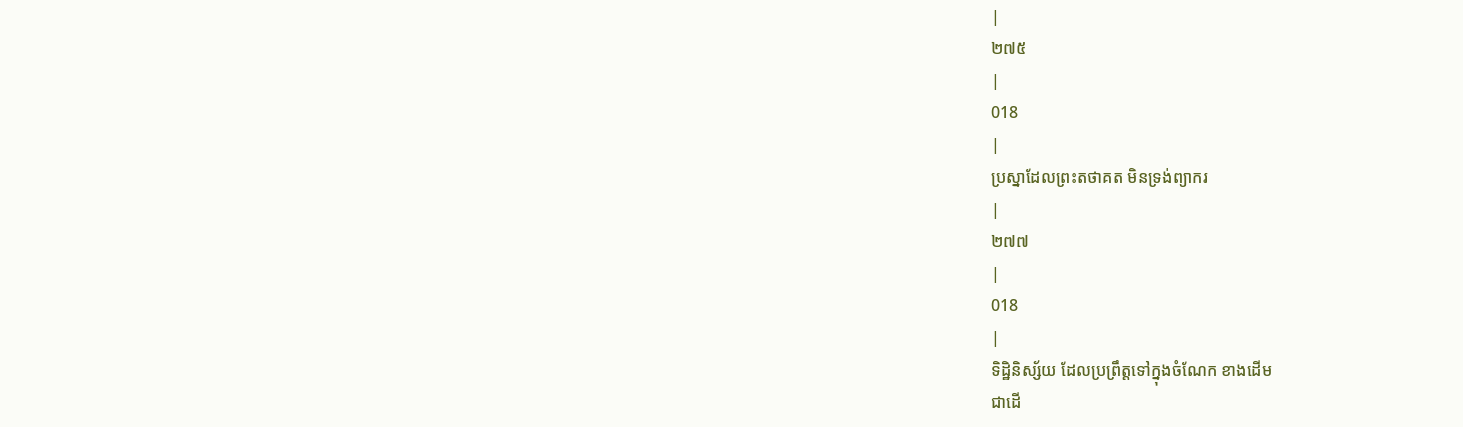|
២៧៥
|
018
|
ប្រស្នាដែលព្រះតថាគត មិនទ្រង់ព្យាករ
|
២៧៧
|
018
|
ទិដ្ឋិនិស្ស័យ ដែលប្រព្រឹត្តទៅក្នុងចំណែក ខាងដើម
ជាដើ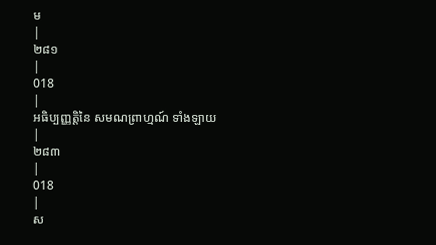ម
|
២៨១
|
018
|
អធិប្បញ្ញត្តិនៃ សមណព្រាហ្មណ៍ ទាំងឡាយ
|
២៨៣
|
018
|
ស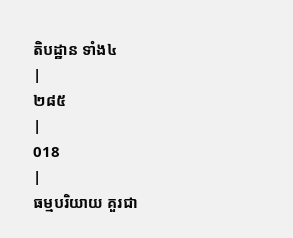តិបដ្ឋាន ទាំង៤
|
២៨៥
|
018
|
ធម្មបរិយាយ គួរជា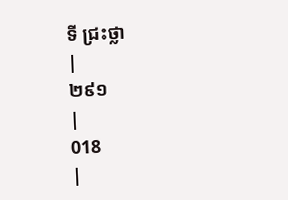ទី ជ្រះថ្លា
|
២៩១
|
018
|